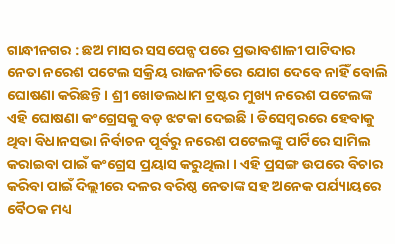ଗାନ୍ଧୀନଗର : ଛଅ ମାସର ସସପେନ୍ସ ପରେ ପ୍ରଭାବଶାଳୀ ପାଟିଦାର ନେତା ନରେଶ ପଟେଲ ସକ୍ରିୟ ରାଜନୀତିରେ ଯୋଗ ଦେବେ ନାହିଁ ବୋଲି ଘୋଷଣା କରିଛନ୍ତି । ଶ୍ରୀ ଖୋଡଲଧାମ ଟ୍ରଷ୍ଟର ମୁଖ୍ୟ ନରେଶ ପଟେଲଙ୍କ ଏହି ଘୋଷଣା କଂଗ୍ରେସକୁ ବଡ଼ ଝଟକା ଦେଇଛି । ଡିସେମ୍ୱରରେ ହେବାକୁ ଥିବା ବିଧାନସଭା ନିର୍ବାଚନ ପୂର୍ବରୁ ନରେଶ ପଟେଲଙ୍କୁ ପାର୍ଟିରେ ସାମିଲ କରାଇବା ପାଇଁ କଂଗ୍ରେସ ପ୍ରୟାସ କରୁଥିଲା । ଏହି ପ୍ରସଙ୍ଗ ଉପରେ ବିଚାର କରିବା ପାଇଁ ଦିଲ୍ଲୀରେ ଦଳର ବରିଷ୍ଠ ନେତାଙ୍କ ସହ ଅନେକ ପର୍ଯ୍ୟାୟରେ ବୈଠକ ମଧ୍ୟ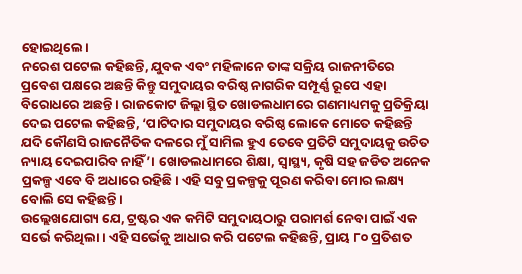ହୋଇଥିଲେ।
ନରେଶ ପଟେଲ କହିଛନ୍ତି, ଯୁବକ ଏବଂ ମହିଳାନେ ତାଙ୍କ ସକ୍ରିୟ ରାଜନୀତିରେ ପ୍ରବେଶ ପକ୍ଷରେ ଅଛନ୍ତି କିନ୍ତୁ ସମୁଦାୟର ବରିଷ୍ଠ ନାଗରିକ ସମ୍ପୂର୍ଣ୍ଣ ରୂପେ ଏହା ବିରୋଧରେ ଅଛନ୍ତି । ରାଜକୋଟ ଜିଲ୍ଲା ସ୍ଥିତ ଖୋଡଲଧାମରେ ଗଣମାଧ୍ୟମକୁ ପ୍ରତିକ୍ରିୟା ଦେଇ ପଟେଲ କହିଛନ୍ତି, ‘ପାଟିଦାର ସମୁଦାୟର ବରିଷ୍ଠ ଲୋକେ ମୋତେ କହିଛନ୍ତି ଯଦି କୌଣସି ରାଜନୈତିକ ଦଳରେ ମୁଁ ସାମିଲ ହୁଏ ତେବେ ପ୍ରତିଟି ସମୁଦାୟକୁ ଉଚିତ ନ୍ୟାୟ ଦେଇପାରିବ ନାହିଁ’। ଖୋଡଲଧାମରେ ଶିକ୍ଷା, ସ୍ୱାସ୍ଥ୍ୟ, କୃଷି ସହ ଜଡିତ ଅନେକ ପ୍ରକଳ୍ପ ଏବେ ବି ଅଧାରେ ରହିଛି। ଏହି ସବୁ ପ୍ରକଳ୍ପକୁ ପୂରଣ କରିବା ମୋର ଲକ୍ଷ୍ୟ ବୋଲି ସେ କହିଛନ୍ତି ।
ଉଲ୍ଲେଖଯୋଗ୍ୟ ଯେ, ଟ୍ରଷ୍ଟର ଏକ କମିଟି ସମୁଦାୟଠାରୁ ପରାମର୍ଶ ନେବା ପାଇଁ ଏକ ସର୍ଭେ କରିଥିଲା। ଏହି ସର୍ଭେକୁ ଆଧାର କରି ପଟେଲ କହିଛନ୍ତି, ପ୍ରାୟ ୮୦ ପ୍ରତିଶତ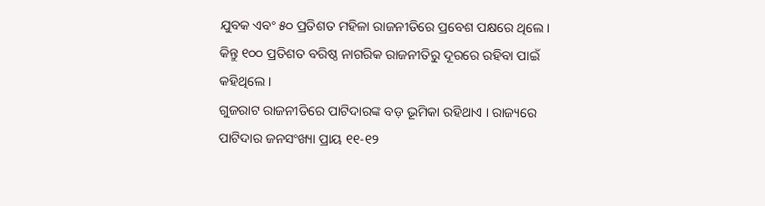ଯୁବକ ଏବଂ ୫୦ ପ୍ରତିଶତ ମହିଳା ରାଜନୀତିରେ ପ୍ରବେଶ ପକ୍ଷରେ ଥିଲେ। କିନ୍ତୁ ୧୦୦ ପ୍ରତିଶତ ବରିଷ୍ଠ ନାଗରିକ ରାଜନୀତିରୁ ଦୂରରେ ରହିବା ପାଇଁ କହିଥିଲେ।
ଗୁଜରାଟ ରାଜନୀତିରେ ପାଟିଦାରଙ୍କ ବଡ଼ ଭୂମିକା ରହିଥାଏ । ରାଜ୍ୟରେ ପାଟିଦାର ଜନସଂଖ୍ୟା ପ୍ରାୟ ୧୧-୧୨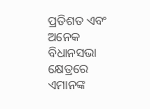ପ୍ରତିଶତ ଏବଂ ଅନେକ ବିଧାନସଭା କ୍ଷେତ୍ରରେ ଏମାନଙ୍କ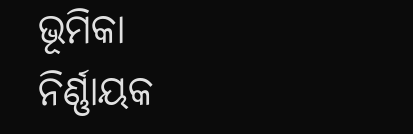ଭୂମିକା ନିର୍ଣ୍ଣାୟକ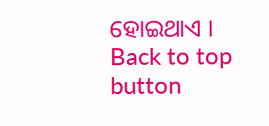ହୋଇଥାଏ ।
Back to top button